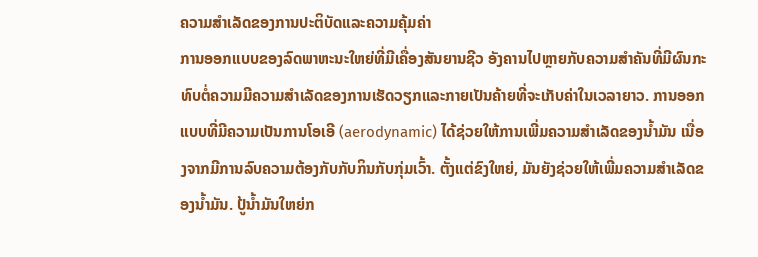ຄວາມສຳເລັດຂອງການປະຕິບັດແລະຄວາມຄຸ້ມຄ່າ
ການອອກແບບຂອງລົດພາຫະນະໃຫຍ່ທີ່ມີເຄື່ອງສັນຍານຊີວ ອັງຄານໄປຫຼາຍກັບຄວາມສຳຄັນທີ່ມີຜົນກະທົບຕໍ່ຄວາມມີຄວາມສຳເລັດຂອງການເຮັດວຽກແລະກາຍເປັນຄ້າຍທີ່ຈະເກັບຄ່າໃນເວລາຍາວ. ການອອກແບບທີ່ມີຄວາມເປັນການໂອເອີ (aerodynamic) ໄດ້ຊ່ວຍໃຫ້ການເພີ່ມຄວາມສຳເລັດຂອງນ້ຳມັນ ເນື່ອງຈາກມີການລົບຄວາມຕ້ອງກັບກັບກິນກັບກຸ່ມເວົ້າ. ຕັ້ງແຕ່ຂົງໃຫຍ່, ມັນຍັງຊ່ວຍໃຫ້ເພີ່ມຄວາມສຳເລັດຂອງນ້ຳມັນ. ປູ້ນ້ຳມັນໃຫຍ່ກ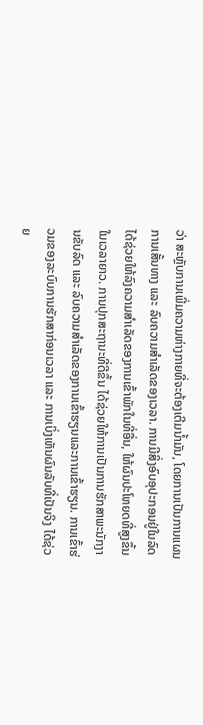ວ່າ ສະຫຼັບການເພີ່ມຄວາມຫ່າງກາຍທີ່ຈະຕ້ອງເຕີມນ້ຳມັນ, ໂດຍການເປັນການແຜນການເສັ້ນທາງ ແລະ ລົບຄວາມສຳເລັດຂອງເວລາ. ການມີສິ່ງອົບອຸປະກອນຢູ່ໃນລົດ ໄດ້ຊ່ວຍໃຫ້ລົງຄວາມສຳເລັດຂອງການເຂົ້າພັກໃນທີ່ອື່ນ, ໃຫ້ຜົນປະໂຫຍດທີ່ສູງຂຶ້ນໃນເວລາຍາວ. ການປຸກສະຖານະທີ່ດີຂຶ້ນ ໄດ້ຊ່ວຍໃຫ້ການເປັນການຮັກສາພະນັກງານຂັບລົດ ແລະ ລົບຄວາມສຳເລັດຂອງການເຂົ້າຮຽນແລະການເຂົ້າຮຽນ. ການເຂົ້າຮ່ວມຂອງລະບົບການຮັກສາກ່ອນເວລາ ແລະ ການເບິ່ງເຫັນຜົນລັບທີ່ເປັນຈິງ ໄດ້ຊ່ວຍ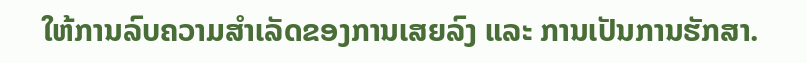ໃຫ້ການລົບຄວາມສຳເລັດຂອງການເສຍລົງ ແລະ ການເປັນການຮັກສາ.